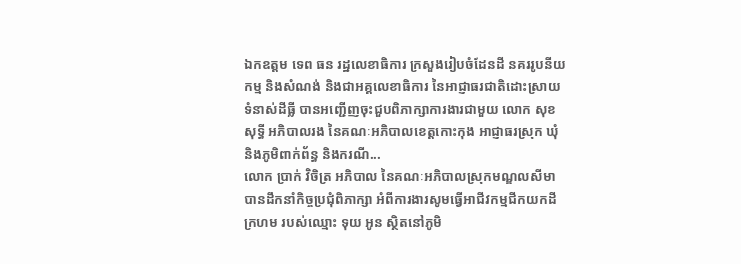ឯកឧត្តម ទេព ធន រដ្ឋលេខាធិការ ក្រសួងរៀបចំដែនដី នគររូបនីយកម្ម និងសំណង់ និងជាអគ្គលេខាធិការ នៃអាជ្ញាធរជាតិដោះស្រាយទំនាស់ដីធ្លី បានអញ្ជើញចុះជួបពិភាក្សាការងារជាមួយ លោក សុខ សុទ្ធី អភិបាលរង នៃគណៈអភិបាលខេត្តកោះកុង អាជ្ញាធរស្រុក ឃុំ និងភូមិពាក់ព័ន្ធ និងករណី...
លោក ប្រាក់ វិចិត្រ អភិបាល នៃគណៈអភិបាលស្រុកមណ្ឌលសីមា បានដឹកនាំកិច្ចប្រជុំពិភាក្សា អំពីការងារសូមធ្វើអាជីវកម្មជីកយកដីក្រហម របស់ឈ្មោះ ទុយ អូន ស្ថិតនៅភូមិ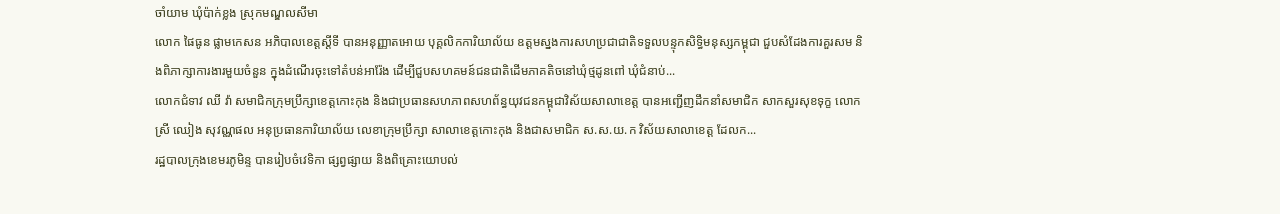ចាំយាម ឃុំប៉ាក់ខ្លង ស្រុកមណ្ឌលសីមា
លោក ផៃធូន ផ្លាមកេសន អភិបាលខេត្តស្តីទី បានអនុញ្ញាតអោយ បុគ្គលិកការិយាល័យ ឧត្តមស្នងការសហប្រជាជាតិទទួលបន្ទុកសិទ្ធិមនុស្សកម្ពុជា ជួបសំដែងការគួរសម និងពិភាក្សាការងារមួយចំនួន ក្នុងដំណើរចុះទៅតំបន់អារ៉ែង ដើម្បីជួបសហគមន៍ជនជាតិដើមភាគតិចនៅឃុំថ្មដូនពៅ ឃុំជំនាប់...
លោកជំទាវ ឈី វ៉ា សមាជិកក្រុមប្រឹក្សាខេត្តកោះកុង និងជាប្រធានសហភាពសហព័ន្ធយុវជនកម្ពុជាវិស័យសាលាខេត្ត បានអញ្ជើញដឹកនាំសមាជិក សាកសួរសុខទុក្ខ លោកស្រី ឈៀង សុវណ្ណផល អនុប្រធានការិយាល័យ លេខាក្រុមប្រឹក្សា សាលាខេត្តកោះកុង និងជាសមាជិក ស.ស.យ.ក វិស័យសាលាខេត្ត ដែលក...
រដ្ឋបាលក្រុងខេមរភូមិន្ទ បានរៀបចំវេទិកា ផ្សព្វផ្សាយ និងពិគ្រោះយោបល់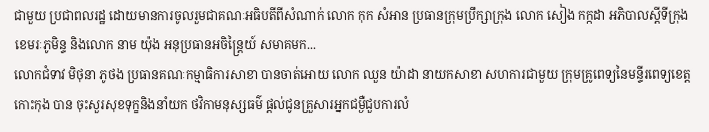ជាមួយ ប្រជាពលរដ្ឋ ដោយមានការចូលរួមជាគណៈអធិបតីពីសំណាក់ លោក កុក សំអាន ប្រធានក្រុមប្រឹក្សាក្រុង លោក សៀង កក្កដា អភិបាលស្តីទីក្រុងខេមរៈភូមិន្ទ និងលោក នាម យ៉ុង អនុប្រធានអចិន្ត្រៃយ៍ សមាគមក...
លោកជំទាវ មិថុនា ភូថង ប្រធានគណៈកម្មាធិការសាខា បានចាត់អោយ លោក ឈួន យ៉ាដា នាយកសាខា សហការជាមួយ ក្រុមគ្រូពេទ្យនៃមន្ទីរពេទ្យខេត្តកោះកុង បាន ចុះសួរសុខទុក្ខនិងនាំយក ថវិកាមនុស្សធម៌ ផ្តល់ជូនគ្រួសារអ្នកជម្ងឺជួបការលំ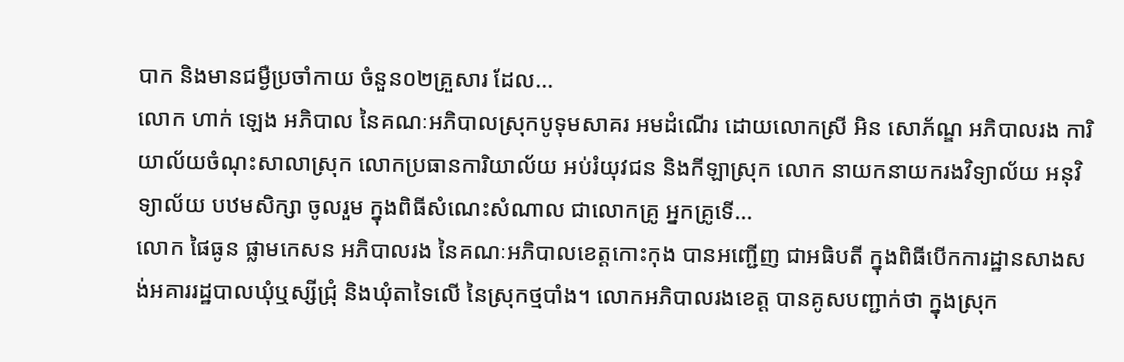បាក និងមានជម្ងឺប្រចាំកាយ ចំនួន០២គ្រួសារ ដែល...
លោក ហាក់ ឡេង អភិបាល នៃគណៈអភិបាលស្រុកបូទុមសាគរ អមដំណើរ ដោយលោកស្រី អិន សោភ័ណ្ឌ អភិបាលរង ការិយាល័យចំណុះសាលាស្រុក លោកប្រធានការិយាល័យ អប់រំយុវជន និងកីឡាស្រុក លោក នាយកនាយករងវិទ្យាល័យ អនុវិទ្យាល័យ បឋមសិក្សា ចូលរួម ក្នុងពិធីសំណេះសំណាល ជាលោកគ្រូ អ្នកគ្រូទើ...
លោក ផៃធូន ផ្លាមកេសន អភិបាលរង នៃគណៈអភិបាលខេត្តកោះកុង បានអញ្ជើញ ជាអធិបតី ក្នុងពិធីបើកការដ្ឋានសាងសង់អគាររដ្ឋបាលឃុំឬស្សីជ្រុំ និងឃុំតាទៃលើ នៃស្រុកថ្មបាំង។ លោកអភិបាលរងខេត្ត បានគូសបញ្ជាក់ថា ក្នុងស្រុក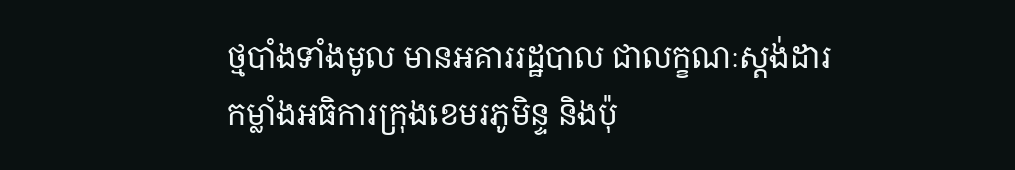ថ្មបាំងទាំងមូល មានអគាររដ្ឋបាល ជាលក្ខណៈស្តង់ដារ
កម្លាំងអធិការក្រុងខេមរភូមិន្ទ និងប៉ុ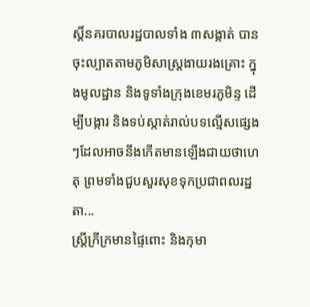ស្ដិ៍នគរបាលរដ្ឋបាលទាំង ៣សង្កាត់ បានចុះល្បាតតាមភូមិសាស្ត្រងាយរងគ្រោះ ក្នុងមូលដ្ឋាន និងទូទាំងក្រុងខេមរភូមិន្ទ ដើម្បីបង្ការ និងទប់ស្កាត់រាល់បទល្មើសផ្សេងៗដែលអាចនឹងកើតមានឡើងជាយថាហេតុ ព្រមទាំងជួបសួរសុខទុកប្រជាពលរដ្ឋតា...
ស្រ្តីក្រីក្រមានផ្ទៃពោះ និងកុមា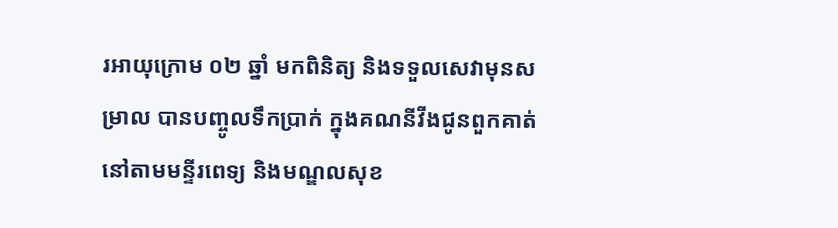រអាយុក្រោម ០២ ឆ្នាំ មកពិនិត្យ និងទទួលសេវាមុនសម្រាល បានបញ្ចូលទឹកប្រាក់ ក្នុងគណនីវីងជូនពួកគាត់ នៅតាមមន្ទីរពេទ្យ និងមណ្ឌលសុខ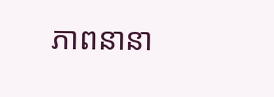ភាពនានា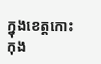ក្នុងខេត្តកោះកុង